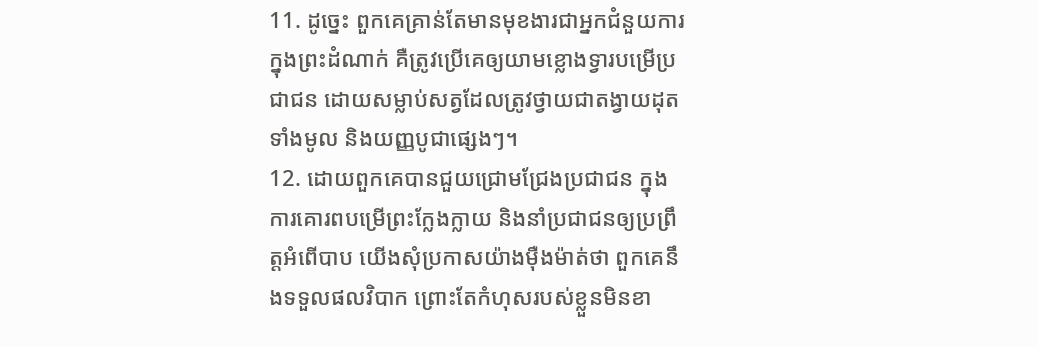11. ដូច្នេះ ពួកគេគ្រាន់តែមានមុខងារជាអ្នកជំនួយការក្នុងព្រះដំណាក់ គឺត្រូវប្រើគេឲ្យយាមខ្លោងទ្វារបម្រើប្រជាជន ដោយសម្លាប់សត្វដែលត្រូវថ្វាយជាតង្វាយដុតទាំងមូល និងយញ្ញបូជាផ្សេងៗ។
12. ដោយពួកគេបានជួយជ្រោមជ្រែងប្រជាជន ក្នុងការគោរពបម្រើព្រះក្លែងក្លាយ និងនាំប្រជាជនឲ្យប្រព្រឹត្តអំពើបាប យើងសុំប្រកាសយ៉ាងម៉ឺងម៉ាត់ថា ពួកគេនឹងទទួលផលវិបាក ព្រោះតែកំហុសរបស់ខ្លួនមិនខា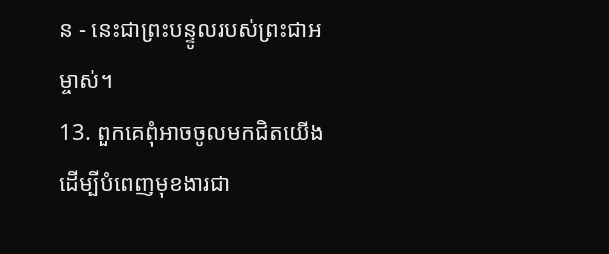ន - នេះជាព្រះបន្ទូលរបស់ព្រះជាអម្ចាស់។
13. ពួកគេពុំអាចចូលមកជិតយើង ដើម្បីបំពេញមុខងារជា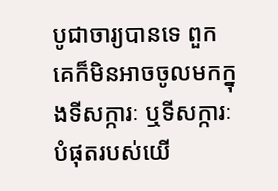បូជាចារ្យបានទេ ពួកគេក៏មិនអាចចូលមកក្នុងទីសក្ការៈ ឬទីសក្ការៈបំផុតរបស់យើ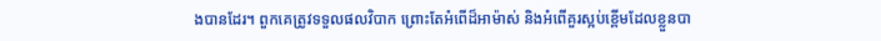ងបានដែរ។ ពួកគេត្រូវទទួលផលវិបាក ព្រោះតែអំពើដ៏អាម៉ាស់ និងអំពើគួរស្អប់ខ្ពើមដែលខ្លួនបា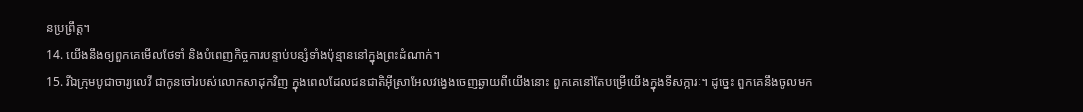នប្រព្រឹត្ត។
14. យើងនឹងឲ្យពួកគេមើលថែទាំ និងបំពេញកិច្ចការបន្ទាប់បន្សំទាំងប៉ុន្មាននៅក្នុងព្រះដំណាក់។
15. រីឯក្រុមបូជាចារ្យលេវី ជាកូនចៅរបស់លោកសាដុកវិញ ក្នុងពេលដែលជនជាតិអ៊ីស្រាអែលវង្វេងចេញឆ្ងាយពីយើងនោះ ពួកគេនៅតែបម្រើយើងក្នុងទីសក្ការៈ។ ដូច្នេះ ពួកគេនឹងចូលមក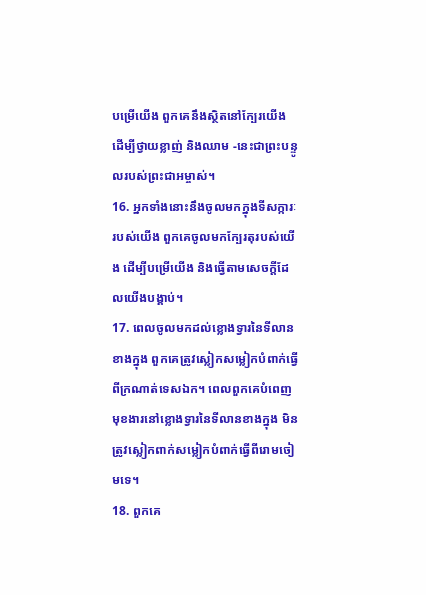បម្រើយើង ពួកគេនឹងស្ថិតនៅក្បែរយើង ដើម្បីថ្វាយខ្លាញ់ និងឈាម -នេះជាព្រះបន្ទូលរបស់ព្រះជាអម្ចាស់។
16. អ្នកទាំងនោះនឹងចូលមកក្នុងទីសក្ការៈរបស់យើង ពួកគេចូលមកក្បែរតុរបស់យើង ដើម្បីបម្រើយើង និងធ្វើតាមសេចក្ដីដែលយើងបង្គាប់។
17. ពេលចូលមកដល់ខ្លោងទ្វារនៃទីលានខាងក្នុង ពួកគេត្រូវស្លៀកសម្លៀកបំពាក់ធ្វើពីក្រណាត់ទេសឯក។ ពេលពួកគេបំពេញមុខងារនៅខ្លោងទ្វារនៃទីលានខាងក្នុង មិនត្រូវស្លៀកពាក់សម្លៀកបំពាក់ធ្វើពីរោមចៀមទេ។
18. ពួកគេ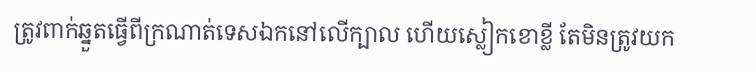ត្រូវពាក់ឆ្នួតធ្វើពីក្រណាត់ទេសឯកនៅលើក្បាល ហើយស្លៀកខោខ្លី តែមិនត្រូវយក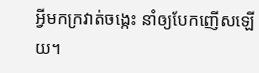អ្វីមកក្រវាត់ចង្កេះ នាំឲ្យបែកញើសឡើយ។